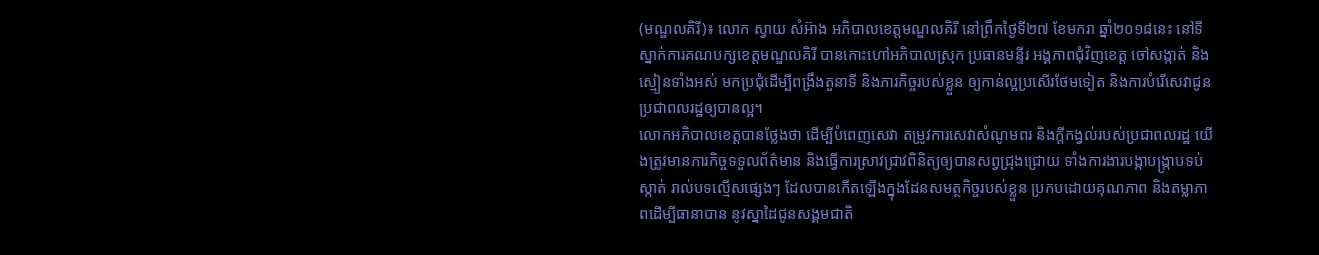(មណ្ឌលគិរី)៖ លោក ស្វាយ សំអ៊ាង អភិបាលខេត្តមណ្ឌលគិរី នៅព្រឹកថ្ងៃទី២៧ ខែមករា ឆ្នាំ២០១៨នេះ នៅទីស្នាក់ការគណបក្សខេត្តមណ្ឌលគិរី បានកោះហៅអភិបាលស្រុក ប្រធានមន្ទីរ អង្គភាពជុំវិញខេត្ត ចៅសង្កាត់ និងស្មៀនទាំងអស់ មកប្រជុំដើម្បីពង្រឹងតួនាទី និងភារកិច្ចរបស់ខ្លួន ឲ្យកាន់ល្អប្រសើរថែមទៀត និងការបំរើសេវាជូនប្រជាពលរដ្ឋឲ្យបានល្អ។
លោកអភិបាលខេត្តបានថ្លែងថា ដើម្បីបំពេញសេវា តម្រូវការសេវាសំណូមពរ និងក្តីកង្វល់របស់ប្រជាពលរដ្ឋ យើងត្រូវមានភារកិច្ចទទួលព័ត៌មាន និងធ្វើការស្រាវជ្រាវពិនិត្យឲ្យបានសព្វជ្រុងជ្រោយ ទាំងការងារបង្កាបង្រ្កាបទប់ស្កាត់ រាល់បទល្មើសផ្សេងៗ ដែលបានកើតឡើងក្នុងដែនសមត្ថកិច្ចរបស់ខ្លួន ប្រកបដោយគុណភាព និងតម្លាភាពដើម្បីធានាបាន នូវស្នាដៃជូនសង្គមជាតិ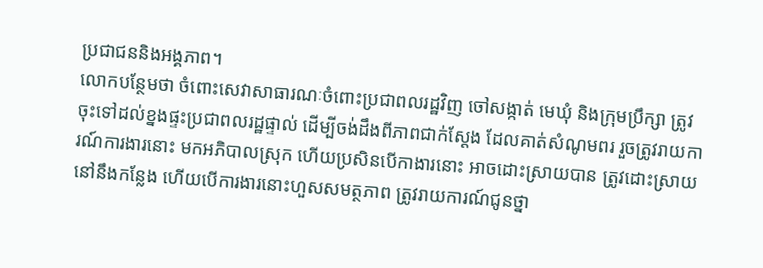ប្រជាជននិងអង្គភាព។
លោកបន្ថែមថា ចំពោះសេវាសាធារណៈចំពោះប្រជាពលរដ្ឋវិញ ចៅសង្កាត់ មេឃុំ និងក្រុមប្រឹក្សា ត្រូវចុះទៅដល់ខ្នងផ្ទះប្រជាពលរដ្ឋផ្ទាល់ ដើម្បីចង់ដឹងពីភាពជាក់ស្តែង ដែលគាត់សំណូមពរ រួចត្រូវរាយការណ៍ការងារនោះ មកអភិបាលស្រុក ហើយប្រសិនបើកាងារនោះ អាចដោះស្រាយបាន ត្រូវដោះស្រាយនៅនឹងកន្លែង ហើយបើការងារនោះហួសសមត្ថភាព ត្រូវរាយការណ៍ជូនថ្នា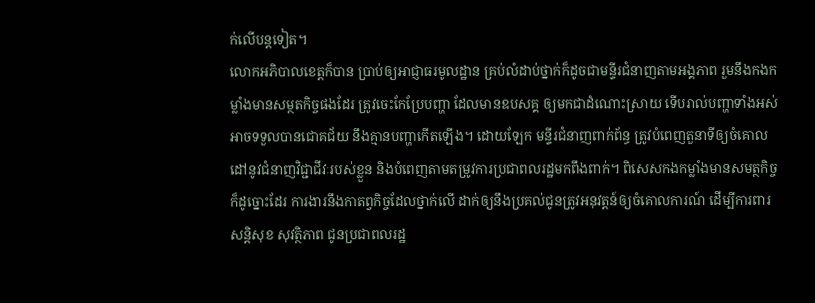ក់លើបន្តទៀត។
លោកអភិបាលខេត្តក៏បាន ប្រាប់ឲ្យអាជ្ញាធរមូលដ្ឋាន គ្រប់លំដាប់ថ្នាក់ក៏ដូចជាមន្ទីរជំនាញតាមអង្គភាព រួមនឹងកងកម្លាំងមានសម្ថតកិច្ចផងដែរ ត្រូវចេះកែប្រែបញ្ហា ដែលមានឧបសគ្គ ឲ្យមកជាដំណោះស្រាយ ទើបរាល់បញ្ហាទាំងអស់ អាចទទួលបានជោគជ័យ នឹងគ្មានបញ្ហាកើតឡើង។ ដោយឡែក មន្ទីរជំនាញពាក់ព័ន្ធ ត្រូវបំពេញតួនាទីឲ្យចំគោលដៅនូវជំនាញវិជ្ជាជីវៈរបស់ខ្លួន និងបំពេញតាមតម្រូវការប្រជាពលរដ្ឋមកពឹងពាក់។ ពិសេសកងកម្លាំងមានសមត្ថកិច្ច ក៏ដូច្នោះដែរ ការងារនឹងកាតព្វកិច្ចដែលថ្នាក់លើ ដាក់ឲ្យនឹងប្រគល់ជូនត្រូវអនុវត្តន៍ឲ្យចំគោលការណ៍ ដើម្បីការពារសន្តិសុខ សុវត្ថិភាព ជូនប្រជាពលរដ្ឋ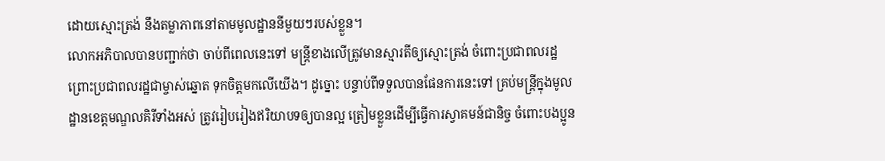ដោយស្មោះត្រង់ នឹងតម្លាភាពនៅតាមមូលដ្ឋាននីមួយៗរបស់ខ្លួន។
លោកអភិបាលបានបញ្ជាក់ថា ចាប់ពីពេលនេះទៅ មន្ត្រីខាងលើត្រូវមានស្មារតីឲ្យស្មោះត្រង់ ចំពោះប្រជាពលរដ្ឋ ព្រោះប្រជាពលរដ្ឋជាម្ចាស់ឆ្នោត ទុកចិត្តមកលើយើង។ ដូច្នោះ បន្ទាប់ពីទទួលបានផែនការនេះទៅ គ្រប់មន្រ្តីក្នុងមូលដ្ឋានខេត្តមណ្ឌលគិរីទាំងអស់ ត្រូវរៀបរៀងឥរិយាបទឲ្យបានល្អ ត្រៀមខ្លួនដើម្បីធ្វើការស្វាគមន៍ជានិច្ច ចំពោះបងប្អូន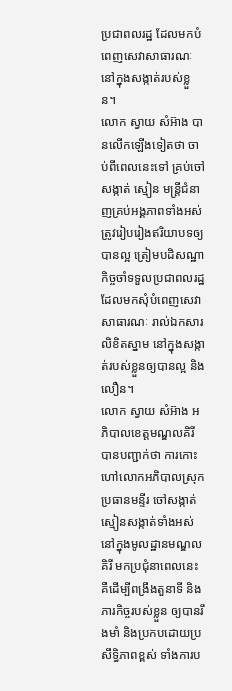ប្រជាពលរដ្ឋ ដែលមកបំពេញសេវាសាធារណៈ នៅក្នុងសង្កាត់របស់ខ្លួន។
លោក ស្វាយ សំអ៊ាង បានលើកឡើងទៀតថា ចាប់ពីពេលនេះទៅ គ្រប់ចៅសង្កាត់ ស្មៀន មន្រ្តីជំនាញគ្រប់អង្គភាពទាំងអស់ ត្រូវរៀបរៀងឥរិយាបទឲ្យបានល្អ ត្រៀមបដិសណ្ឋាកិច្ចចាំទទួលប្រជាពលរដ្ឋ ដែលមកសុំបំពេញសេវាសាធារណៈ រាល់ឯកសារលិខិតស្នាម នៅក្នុងសង្កាត់របស់ខ្លួនឲ្យបានល្អ និងលឿន។
លោក ស្វាយ សំអ៊ាង អភិបាលខេត្តមណ្ឌលគិរី បានបញ្ជាក់ថា ការកោះហៅលោកអភិបាលស្រុក ប្រធានមន្ទីរ ចៅសង្កាត់ ស្មៀនសង្កាត់ទាំងអស់ នៅក្នុងមូលដ្ឋានមណ្ឌលគិរី មកប្រជុំនាពេលនេះ គឺដើម្បីពង្រឹងតួនាទី និងភារកិច្ចរបស់ខ្លួន ឲ្យបានរឹងមាំ និងប្រកបដោយប្រសឹទ្ធិភាពខ្ពស់ ទាំងការប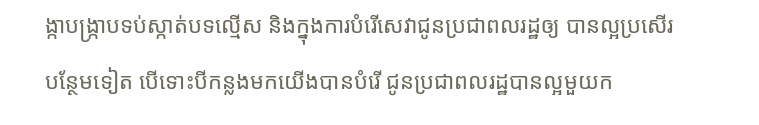ង្កាបង្រ្កាបទប់ស្កាត់បទល្មើស និងក្នុងការបំរើសេវាជូនប្រជាពលរដ្ឋឲ្យ បានល្អប្រសើរបន្ថែមទៀត បើទោះបីកន្លងមកយើងបានបំរើ ជូនប្រជាពលរដ្ឋបានល្អមួយក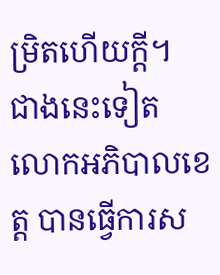ម្រិតហើយក្តី។
ជាងនេះទៀត លោកអភិបាលខេត្ត បានធ្វើការស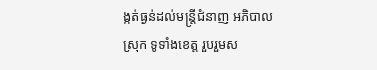ង្កត់ធ្ងន់ដល់មន្រ្តីជំនាញ អភិបាល ស្រុក ទូទាំងខេត្ត រួបរួមស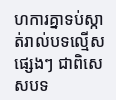ហការគ្នាទប់ស្កាត់រាល់បទល្មើសផ្សេងៗ ជាពិសេសបទ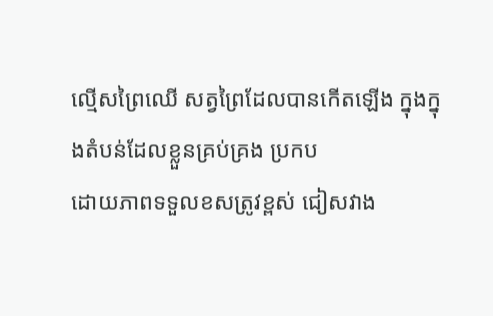ល្មើសព្រៃឈើ សត្វព្រៃដែលបានកើតឡើង ក្នុងក្នុងតំបន់ដែលខ្លួនគ្រប់គ្រង ប្រកប
ដោយភាពទទួលខសត្រូវខ្ពស់ ជៀសវាង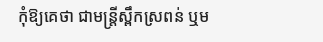កុំឱ្យគេថា ជាមន្រ្តីស្ពឹកស្រពន់ ឬម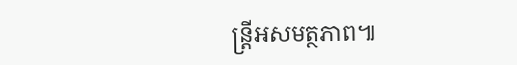ន្រ្តីអសមត្ថភាព៕